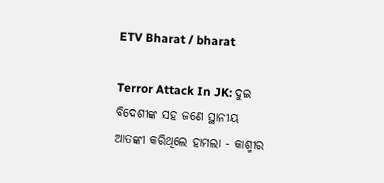ETV Bharat / bharat

Terror Attack In JK: ଦୁଇ ବିଦେଶୀଙ୍କ ସହ ଜଣେ ସ୍ଥାନୀୟ ଆତଙ୍କୀ କରିଥିଲେ ହାମଲା - କାଶ୍ମୀର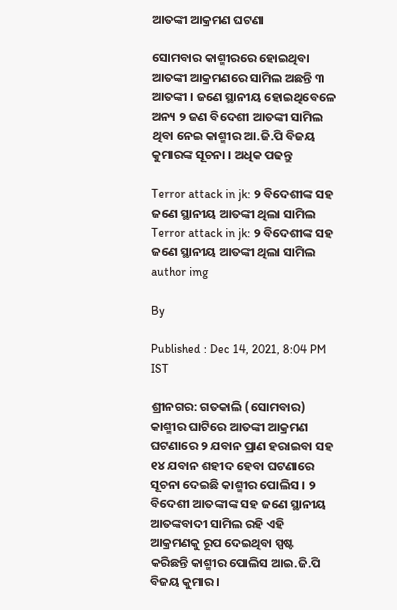ଆତଙ୍କୀ ଆକ୍ରମଣ ଘଟଣା

ସୋମବାର କାଶ୍ମୀରରେ ହୋଇଥିବା ଆତଙ୍କୀ ଆକ୍ରମଣରେ ସାମିଲ ଅଛନ୍ତି ୩ ଆତଙ୍କୀ । ଜଣେ ସ୍ଥାନୀୟ ହୋଇଥିବେଳେ ଅନ୍ୟ ୨ ଜଣ ବିଦେଶୀ ଆତଙ୍କୀ ସାମିଲ ଥିବା ନେଇ କାଶ୍ମୀର ଆ.ଜି.ପି ବିଜୟ କୁମାରଙ୍କ ସୂଚନା । ଅଧିକ ପଢନ୍ତୁ

Terror attack in jk: ୨ ବିଦେଶୀଙ୍କ ସହ ଜଣେ ସ୍ଥାନୀୟ ଆତଙ୍କୀ ଥିଲା ସାମିଲ
Terror attack in jk: ୨ ବିଦେଶୀଙ୍କ ସହ ଜଣେ ସ୍ଥାନୀୟ ଆତଙ୍କୀ ଥିଲା ସାମିଲ
author img

By

Published : Dec 14, 2021, 8:04 PM IST

ଶ୍ରୀନଗର: ଗତକାଲି (ସୋମବାର) କାଶ୍ମୀର ଘାଟିରେ ଆତଙ୍କୀ ଆକ୍ରମଣ ଘଟଣାରେ ୨ ଯବାନ ପ୍ରାଣ ହରାଇବା ସହ ୧୪ ଯବାନ ଶହୀଦ ହେବା ଘଟଣାରେ ସୂଚନା ଦେଇଛି କାଶ୍ମୀର ପୋଲିସ । ୨ ବିଦେଶୀ ଆତଙ୍କୀଙ୍କ ସହ ଜଣେ ସ୍ଥାନୀୟ ଆତଙ୍କବାଦୀ ସାମିଲ ରହି ଏହି ଆକ୍ରମଣକୁ ରୂପ ଦେଇଥିବା ସ୍ପଷ୍ଟ କରିଛନ୍ତି କାଶ୍ମୀର ପୋଲିସ ଆଇ.ଜି.ପି ବିଜୟ କୁମାର ।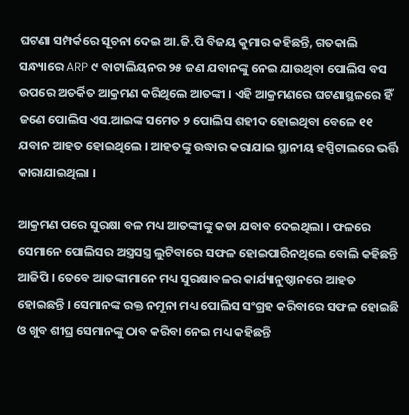ଘଟଣା ସମ୍ପର୍କରେ ସୂଚନା ଦେଇ ଆ.ଜି.ପି ବିଜୟ କୁମାର କହିଛନ୍ତି, ଗତକାଲି ସନ୍ଧ୍ୟାରେ ARP ୯ ବାଟାଲିୟନର ୨୫ ଜଣ ଯବାନଙ୍କୁ ନେଇ ଯାଉଥିବା ପୋଲିସ ବସ ଉପରେ ଅତର୍କିତ ଆକ୍ରମଣ କରିଥିଲେ ଆତଙ୍କୀ । ଏହି ଆକ୍ରମଣରେ ଘଟଣାସ୍ଥଳରେ ହିଁ ଜଣେ ପୋଲିସ ଏସ.ଆଇଙ୍କ ସମେତ ୨ ପୋଲିସ ଶହୀଦ ହୋଇଥିବା ବେଳେ ୧୧ ଯବାନ ଆହତ ହୋଇଥିଲେ । ଆହତଙ୍କୁ ଉଦ୍ଧାର କରାଯାଇ ସ୍ଥାନୀୟ ହସ୍ପିଟାଲରେ ଭର୍ତ୍ତି କାରାଯାଇଥିଲା ।

ଆକ୍ରମଣ ପରେ ସୁରକ୍ଷା ବଳ ମଧ୍ୟ ଆତଙ୍କୀଙ୍କୁ କଡା ଯବାବ ଦେଇଥିଲା । ଫଳରେ ସେମାନେ ପୋଲିସର ଅସ୍ତ୍ରସସ୍ତ୍ର ଲୁଟିବାରେ ସଫଳ ହୋଇପାରିନଥିଲେ ବୋଲି କହିଛନ୍ତି ଆଜିପି । ତେବେ ଆତଙ୍କୀମାନେ ମଧ୍ୟ ସୁରକ୍ଷାବଳର କାର୍ଯ୍ୟାନୁଷ୍ଠାନରେ ଆହତ ହୋଇଛନ୍ତି । ସେମାନଙ୍କ ରକ୍ତ ନମୂନା ମଧ୍ୟ ପୋଲିସ ସଂଗ୍ରହ କରିବାରେ ସଫଳ ହୋଇଛି ଓ ଖୁବ ଶୀଘ୍ର ସେମାନଙ୍କୁ ଠାବ କରିବା ନେଇ ମଧ୍ୟ କହିଛନ୍ତି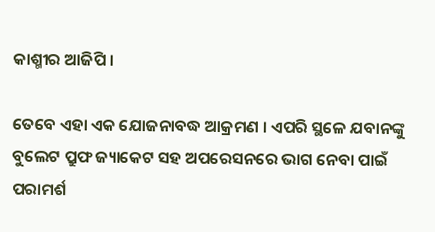କାଶ୍ମୀର ଆଜିପି ।

ତେବେ ଏହା ଏକ ଯୋଜନାବଦ୍ଧ ଆକ୍ରମଣ । ଏପରି ସ୍ଥଳେ ଯବାନଙ୍କୁ ବୁଲେଟ ପ୍ରୁଫ ଜ୍ୟାକେଟ ସହ ଅପରେସନରେ ଭାଗ ନେବା ପାଇଁ ପରାମର୍ଶ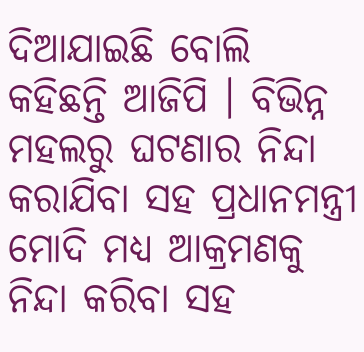ଦିଆଯାଇଛି ବୋଲି କହିଛନ୍ତି ଆଜିପି । ବିଭିନ୍ନ ମହଲରୁ ଘଟଣାର ନିନ୍ଦା କରାଯିବା ସହ ପ୍ରଧାନମନ୍ତ୍ରୀ ମୋଦି ମଧ୍ୟ ଆକ୍ରମଣକୁ ନିନ୍ଦା କରିବା ସହ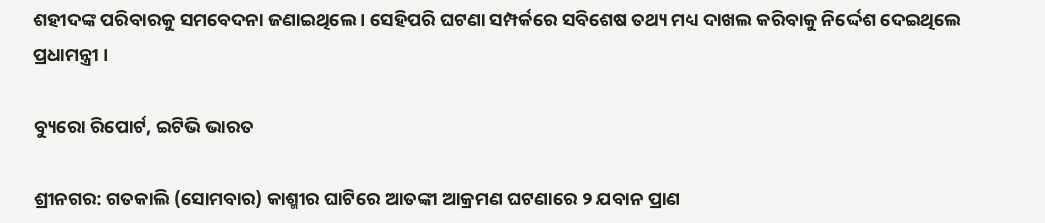ଶହୀଦଙ୍କ ପରିବାରକୁ ସମବେଦନା ଜଣାଇଥିଲେ । ସେହିପରି ଘଟଣା ସମ୍ପର୍କରେ ସବିଶେଷ ତଥ୍ୟ ମଧ୍ୟ ଦାଖଲ କରିବାକୁ ନିର୍ଦ୍ଦେଶ ଦେଇଥିଲେ ପ୍ରଧାମନ୍ତ୍ରୀ ।

ବ୍ୟୁରୋ ରିପୋର୍ଟ, ଇଟିଭି ଭାରତ

ଶ୍ରୀନଗର: ଗତକାଲି (ସୋମବାର) କାଶ୍ମୀର ଘାଟିରେ ଆତଙ୍କୀ ଆକ୍ରମଣ ଘଟଣାରେ ୨ ଯବାନ ପ୍ରାଣ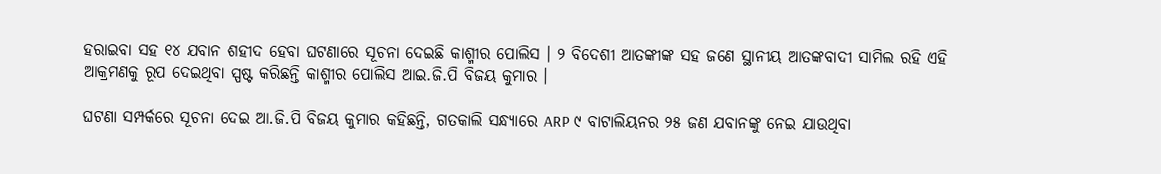ହରାଇବା ସହ ୧୪ ଯବାନ ଶହୀଦ ହେବା ଘଟଣାରେ ସୂଚନା ଦେଇଛି କାଶ୍ମୀର ପୋଲିସ । ୨ ବିଦେଶୀ ଆତଙ୍କୀଙ୍କ ସହ ଜଣେ ସ୍ଥାନୀୟ ଆତଙ୍କବାଦୀ ସାମିଲ ରହି ଏହି ଆକ୍ରମଣକୁ ରୂପ ଦେଇଥିବା ସ୍ପଷ୍ଟ କରିଛନ୍ତି କାଶ୍ମୀର ପୋଲିସ ଆଇ.ଜି.ପି ବିଜୟ କୁମାର ।

ଘଟଣା ସମ୍ପର୍କରେ ସୂଚନା ଦେଇ ଆ.ଜି.ପି ବିଜୟ କୁମାର କହିଛନ୍ତି, ଗତକାଲି ସନ୍ଧ୍ୟାରେ ARP ୯ ବାଟାଲିୟନର ୨୫ ଜଣ ଯବାନଙ୍କୁ ନେଇ ଯାଉଥିବା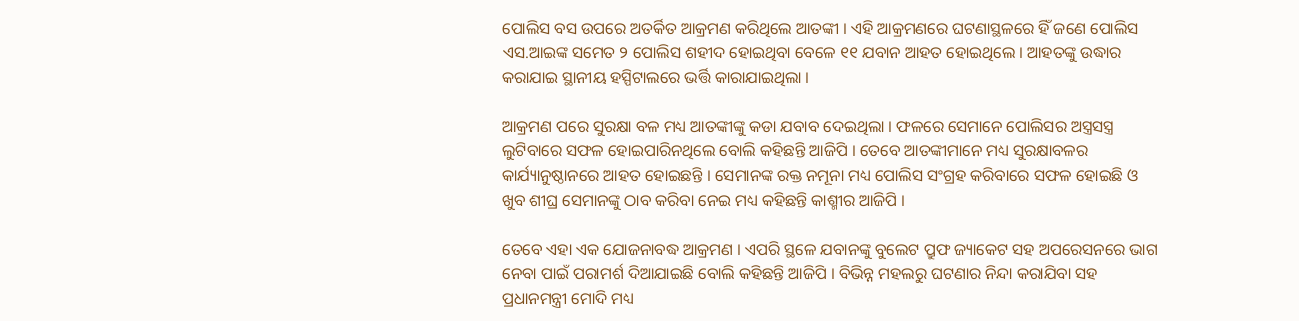ପୋଲିସ ବସ ଉପରେ ଅତର୍କିତ ଆକ୍ରମଣ କରିଥିଲେ ଆତଙ୍କୀ । ଏହି ଆକ୍ରମଣରେ ଘଟଣାସ୍ଥଳରେ ହିଁ ଜଣେ ପୋଲିସ ଏସ.ଆଇଙ୍କ ସମେତ ୨ ପୋଲିସ ଶହୀଦ ହୋଇଥିବା ବେଳେ ୧୧ ଯବାନ ଆହତ ହୋଇଥିଲେ । ଆହତଙ୍କୁ ଉଦ୍ଧାର କରାଯାଇ ସ୍ଥାନୀୟ ହସ୍ପିଟାଲରେ ଭର୍ତ୍ତି କାରାଯାଇଥିଲା ।

ଆକ୍ରମଣ ପରେ ସୁରକ୍ଷା ବଳ ମଧ୍ୟ ଆତଙ୍କୀଙ୍କୁ କଡା ଯବାବ ଦେଇଥିଲା । ଫଳରେ ସେମାନେ ପୋଲିସର ଅସ୍ତ୍ରସସ୍ତ୍ର ଲୁଟିବାରେ ସଫଳ ହୋଇପାରିନଥିଲେ ବୋଲି କହିଛନ୍ତି ଆଜିପି । ତେବେ ଆତଙ୍କୀମାନେ ମଧ୍ୟ ସୁରକ୍ଷାବଳର କାର୍ଯ୍ୟାନୁଷ୍ଠାନରେ ଆହତ ହୋଇଛନ୍ତି । ସେମାନଙ୍କ ରକ୍ତ ନମୂନା ମଧ୍ୟ ପୋଲିସ ସଂଗ୍ରହ କରିବାରେ ସଫଳ ହୋଇଛି ଓ ଖୁବ ଶୀଘ୍ର ସେମାନଙ୍କୁ ଠାବ କରିବା ନେଇ ମଧ୍ୟ କହିଛନ୍ତି କାଶ୍ମୀର ଆଜିପି ।

ତେବେ ଏହା ଏକ ଯୋଜନାବଦ୍ଧ ଆକ୍ରମଣ । ଏପରି ସ୍ଥଳେ ଯବାନଙ୍କୁ ବୁଲେଟ ପ୍ରୁଫ ଜ୍ୟାକେଟ ସହ ଅପରେସନରେ ଭାଗ ନେବା ପାଇଁ ପରାମର୍ଶ ଦିଆଯାଇଛି ବୋଲି କହିଛନ୍ତି ଆଜିପି । ବିଭିନ୍ନ ମହଲରୁ ଘଟଣାର ନିନ୍ଦା କରାଯିବା ସହ ପ୍ରଧାନମନ୍ତ୍ରୀ ମୋଦି ମଧ୍ୟ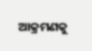ଆକ୍ରମଣକୁ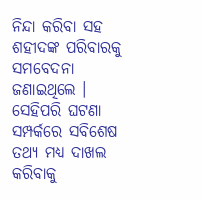ନିନ୍ଦା କରିବା ସହ ଶହୀଦଙ୍କ ପରିବାରକୁ ସମବେଦନା ଜଣାଇଥିଲେ । ସେହିପରି ଘଟଣା ସମ୍ପର୍କରେ ସବିଶେଷ ତଥ୍ୟ ମଧ୍ୟ ଦାଖଲ କରିବାକୁ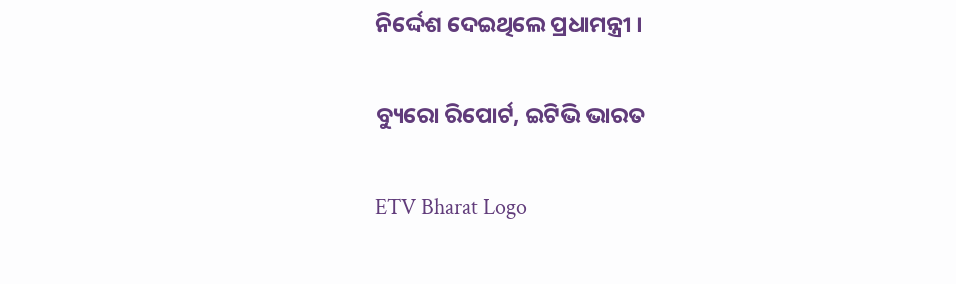ନିର୍ଦ୍ଦେଶ ଦେଇଥିଲେ ପ୍ରଧାମନ୍ତ୍ରୀ ।

ବ୍ୟୁରୋ ରିପୋର୍ଟ, ଇଟିଭି ଭାରତ

ETV Bharat Logo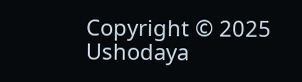Copyright © 2025 Ushodaya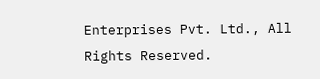Enterprises Pvt. Ltd., All Rights Reserved.